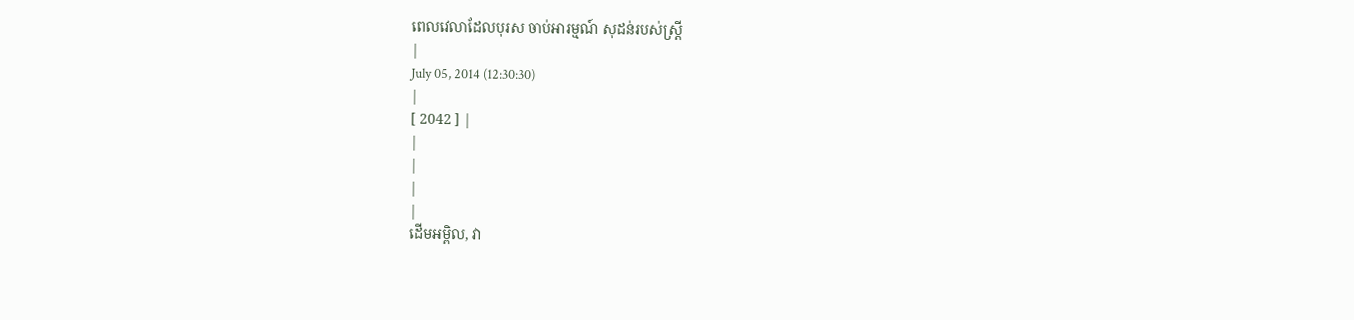ពេលវេលាដែលបុរស ចាប់អារម្មណ៍ សុដន់របស់ស្ត្រី
|
July 05, 2014 (12:30:30)
|
[ 2042 ] |
|
|
|
|
ដើមអម្ពិល, វា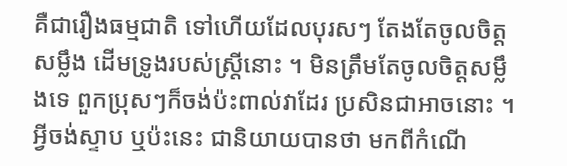គឺជារឿងធម្មជាតិ ទៅហើយដែលបុរសៗ តែងតែចូលចិត្តសម្លឹង ដើមទ្រូងរបស់ស្រ្តីនោះ ។ មិនត្រឹមតែចូលចិត្តសម្លឹងទេ ពួកប្រុសៗក៏ចង់ប៉ះពាល់វាដែរ ប្រសិនជាអាចនោះ ។ អ្វីចង់ស្ទាប ឬប៉ះនេះ ជានិយាយបានថា មកពីកំណើ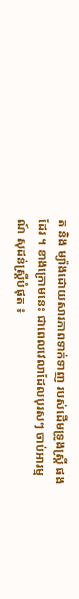ត និង ម្យ៉ាងដោយសារភាពទាក់ទាញ របស់ដើមទ្រូងស្ត្រី ផងដែរ ។ ខាងក្រោមនេះ ជាពេលវេលាដែលបុរសៗ ចាប់អារម្មណ៍ សុដន់ស្ត្រីបំផុត ៖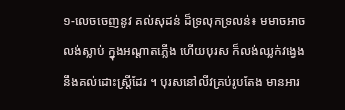១-លេចចេញនូវ គល់សុដន់ ដ៏ទ្រលុកទ្រលន់៖ មមាចអាចលង់ស្លាប់ ក្នុងអណ្ដាតភ្លើង ហើយបុរស ក៏លង់ឈ្លក់វង្វេង នឹងគល់ដោះស្រ្ដីដែរ ។ បុរសនៅលីវគ្រប់រូបតែង មានអារ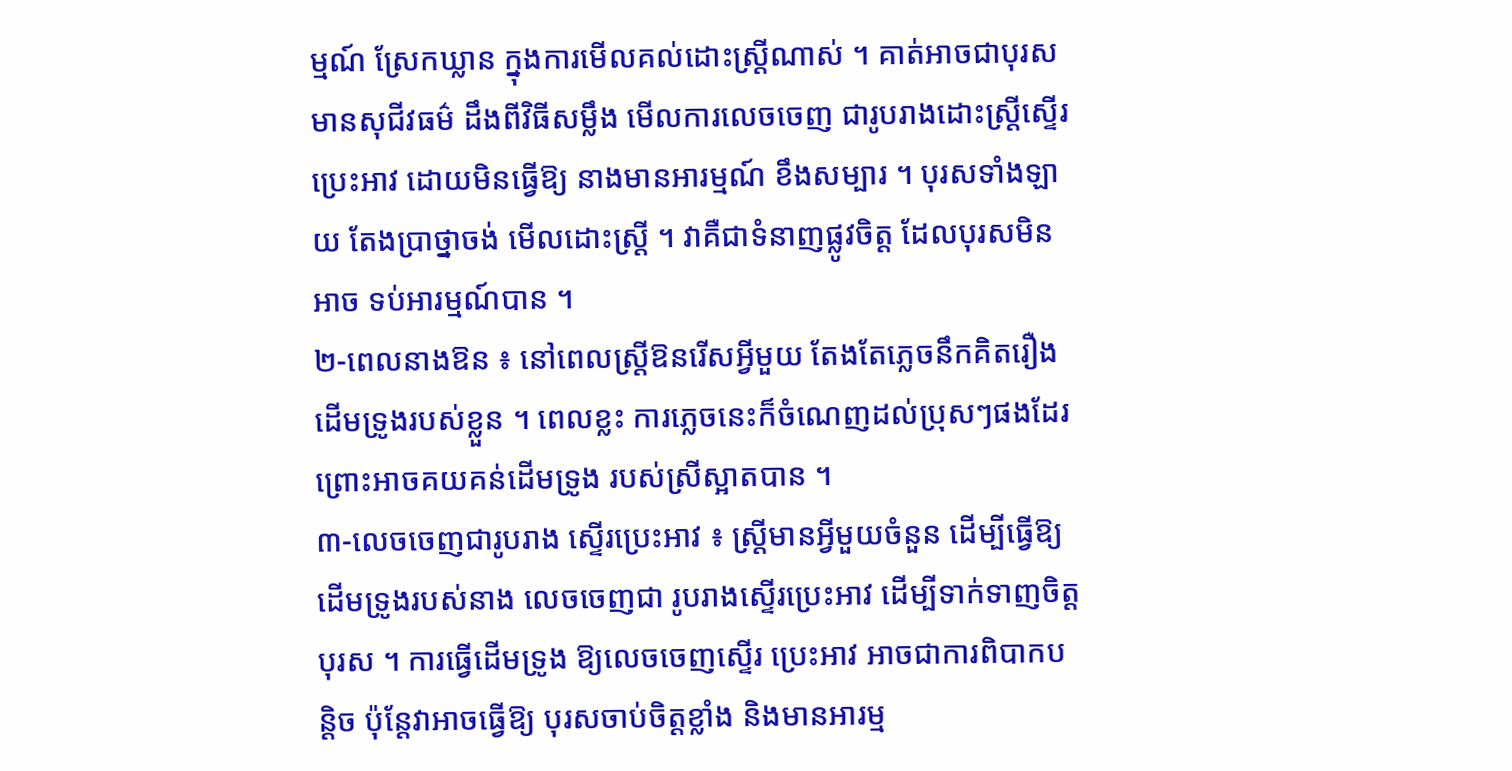ម្មណ៍ ស្រែកឃ្លាន ក្នុងការមើលគល់ដោះស្រ្ដីណាស់ ។ គាត់អាចជាបុរស មានសុជីវធម៌ ដឹងពីវិធីសម្លឹង មើលការលេចចេញ ជារូបរាងដោះស្រ្ដីស្ទើរប្រេះអាវ ដោយមិនធ្វើឱ្យ នាងមានអារម្មណ៍ ខឹងសម្បារ ។ បុរសទាំងឡាយ តែងប្រាថ្នាចង់ មើលដោះស្រ្ដី ។ វាគឺជាទំនាញផ្លូវចិត្ដ ដែលបុរសមិនអាច ទប់អារម្មណ៍បាន ។
២-ពេលនាងឱន ៖ នៅពេលស្ត្រីឱនរើសអ្វីមួយ តែងតែភ្លេចនឹកគិតរឿង ដើមទ្រូងរបស់ខ្លួន ។ ពេលខ្លះ ការភ្លេចនេះក៏ចំណេញដល់ប្រុសៗផងដែរ ព្រោះអាចគយគន់ដើមទ្រូង របស់ស្រីស្អាតបាន ។
៣-លេចចេញជារូបរាង ស្ទើរប្រេះអាវ ៖ ស្រ្ដីមានអ្វីមួយចំនួន ដើម្បីធ្វើឱ្យដើមទ្រូងរបស់នាង លេចចេញជា រូបរាងស្ទើរប្រេះអាវ ដើម្បីទាក់ទាញចិត្ដបុរស ។ ការធ្វើដើមទ្រូង ឱ្យលេចចេញស្ទើរ ប្រេះអាវ អាចជាការពិបាកបន្ដិច ប៉ុន្ដែវាអាចធ្វើឱ្យ បុរសចាប់ចិត្ដខ្លាំង និងមានអារម្ម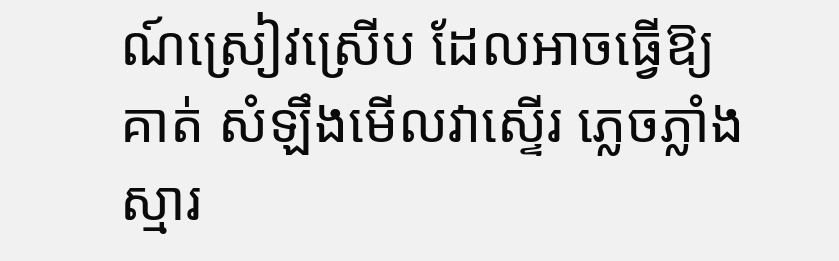ណ៍ស្រៀវស្រើប ដែលអាចធ្វើឱ្យគាត់ សំឡឹងមើលវាស្ទើរ ភ្លេចភ្លាំងស្មារ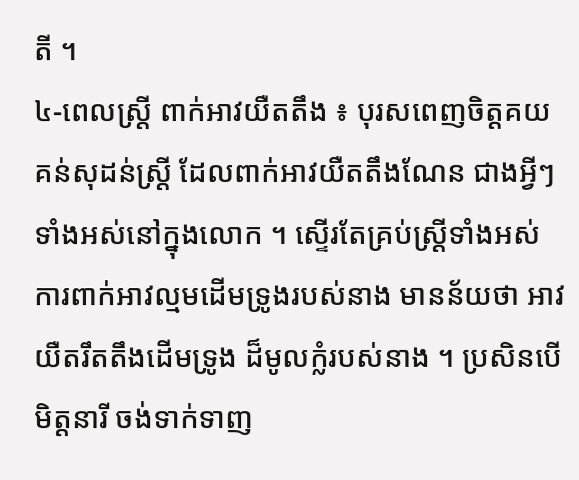តី ។
៤-ពេលស្រ្ដី ពាក់អាវយឺតតឹង ៖ បុរសពេញចិត្ដគយគន់សុដន់ស្រ្ដី ដែលពាក់អាវយឺតតឹងណែន ជាងអ្វីៗទាំងអស់នៅក្នុងលោក ។ ស្ទើរតែគ្រប់ស្រ្ដីទាំងអស់ ការពាក់អាវល្មមដើមទ្រូងរបស់នាង មានន័យថា អាវយឺតរឹតតឹងដើមទ្រូង ដ៏មូលក្លំរបស់នាង ។ ប្រសិនបើមិត្ដនារី ចង់ទាក់ទាញ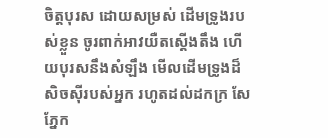ចិត្ដបុរស ដោយសម្រស់ ដើមទ្រូងរបស់ខ្លួន ចូរពាក់អាវយឺតស្ដើងតឹង ហើយបុរសនឹងសំឡឹង មើលដើមទ្រូងដ៏ សិចស៊ីរបស់អ្នក រហូតដល់ដកក្រ សែភ្នែក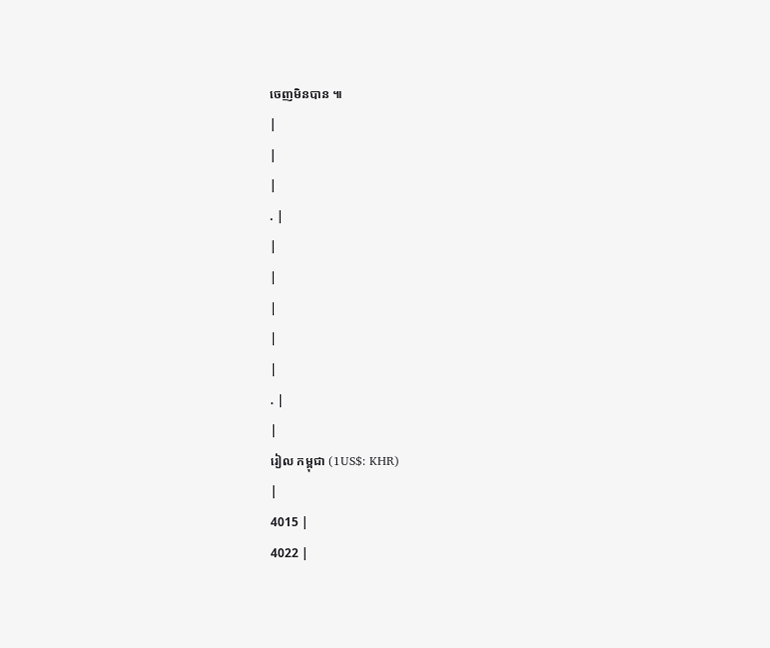ចេញមិនបាន ៕
|
|
|
. |
|
|
|
|
|
. |
|
រៀល កម្ពុជា (1US$: KHR)
|
4015 |
4022 |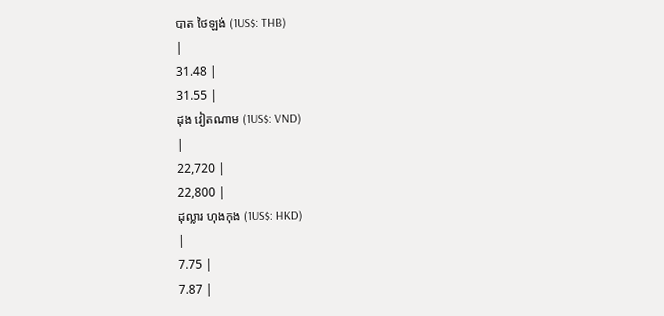បាត ថៃឡង់ (1US$: THB)
|
31.48 |
31.55 |
ដុង វៀតណាម (1US$: VND)
|
22,720 |
22,800 |
ដុល្លារ ហុងកុង (1US$: HKD)
|
7.75 |
7.87 |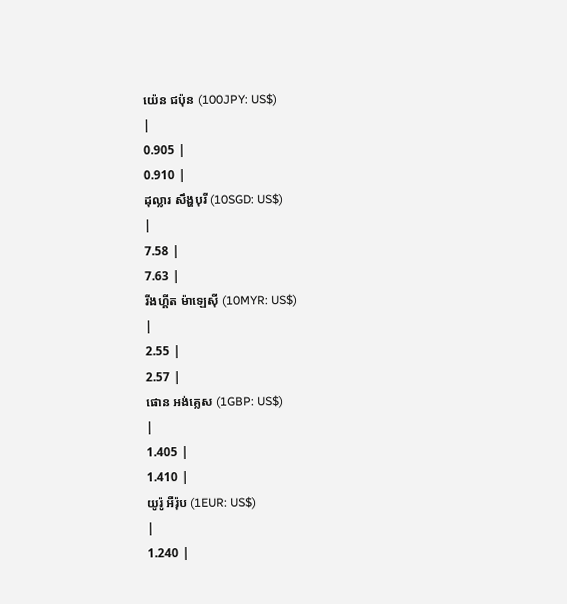យ៉េន ជប៉ុន (100JPY: US$)
|
0.905 |
0.910 |
ដុល្លារ សឹង្ហបុរី (10SGD: US$)
|
7.58 |
7.63 |
រីងហ្គីត ម៉ាឡេស៊ី (10MYR: US$)
|
2.55 |
2.57 |
ផោន អង់គ្លេស (1GBP: US$)
|
1.405 |
1.410 |
យូរ៉ូ អឺរ៉ុប (1EUR: US$)
|
1.240 |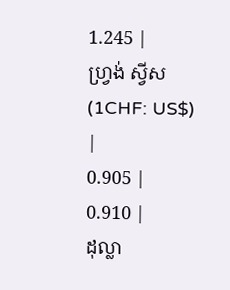1.245 |
ហ្វ្រង់ ស្វីស (1CHF: US$)
|
0.905 |
0.910 |
ដុល្លា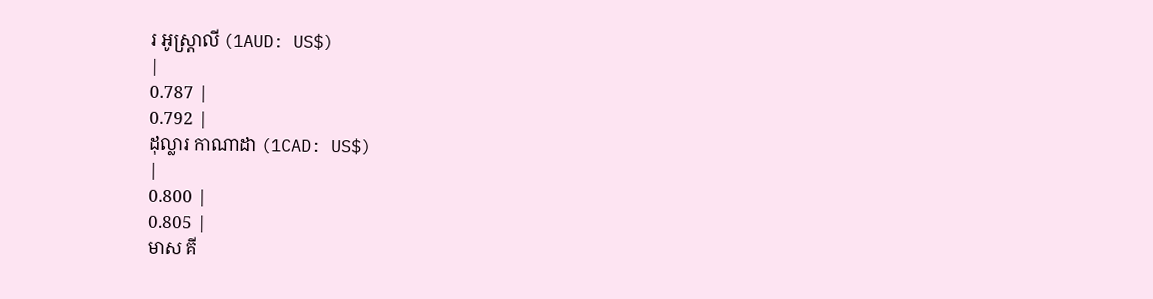រ អូស្ត្រាលី (1AUD: US$)
|
0.787 |
0.792 |
ដុល្លារ កាណាដា (1CAD: US$)
|
0.800 |
0.805 |
មាស គី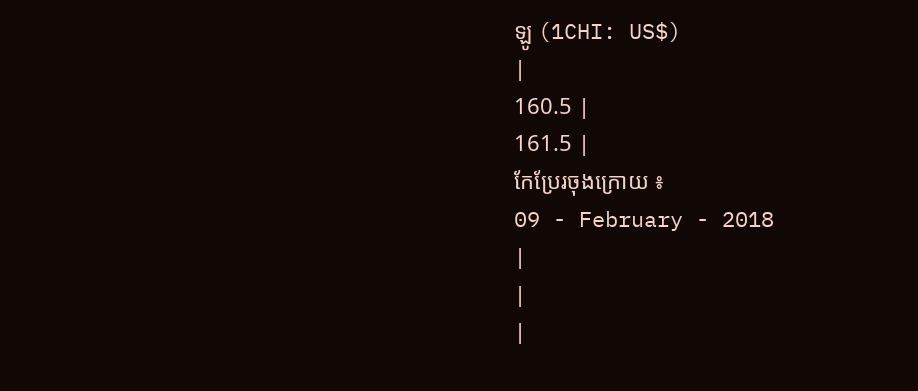ឡូ (1CHI: US$)
|
160.5 |
161.5 |
កែប្រែរចុងក្រោយ ៖
09 - February - 2018
|
|
|